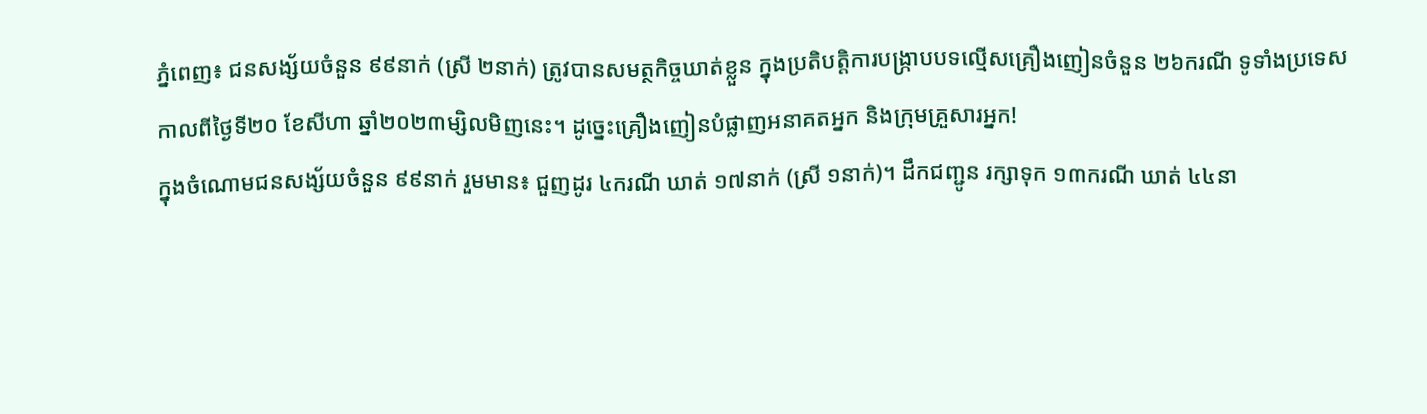ភ្នំពេញ៖ ជនសង្ស័យចំនួន ៩៩នាក់ (ស្រី ២នាក់) ត្រូវបានសមត្ថកិច្ចឃាត់ខ្លួន ក្នុងប្រតិបត្តិការបង្ក្រាបបទល្មើសគ្រឿងញៀនចំនួន ២៦ករណី ទូទាំងប្រទេសកាលពីថ្ងៃទី២០ ខែសីហា ឆ្នាំ២០២៣ម្សិលមិញនេះ។ ដូច្នេះគ្រឿងញៀនបំផ្លាញអនាគតអ្នក និងក្រុមគ្រួសារអ្នក!
ក្នុងចំណោមជនសង្ស័យចំនួន ៩៩នាក់ រួមមាន៖ ជួញដូរ ៤ករណី ឃាត់ ១៧នាក់ (ស្រី ១នាក់)។ ដឹកជញ្ជូន រក្សាទុក ១៣ករណី ឃាត់ ៤៤នា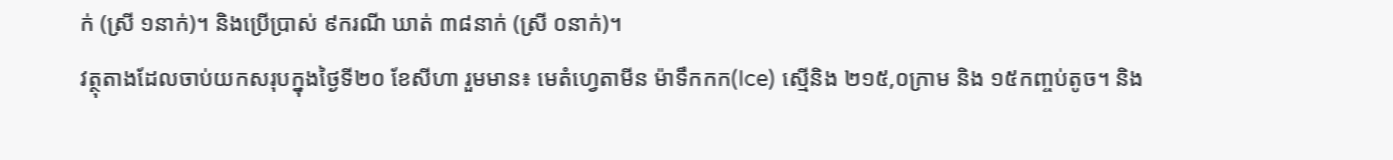ក់ (ស្រី ១នាក់)។ និងប្រើប្រាស់ ៩ករណី ឃាត់ ៣៨នាក់ (ស្រី ០នាក់)។
វត្ថុតាងដែលចាប់យកសរុបក្នុងថ្ងៃទី២០ ខែសីហា រួមមាន៖ មេតំហ្វេតាមីន ម៉ាទឹកកក(Ice) ស្មេីនិង ២១៥,០ក្រាម និង ១៥កញ្ចប់តូច។ និង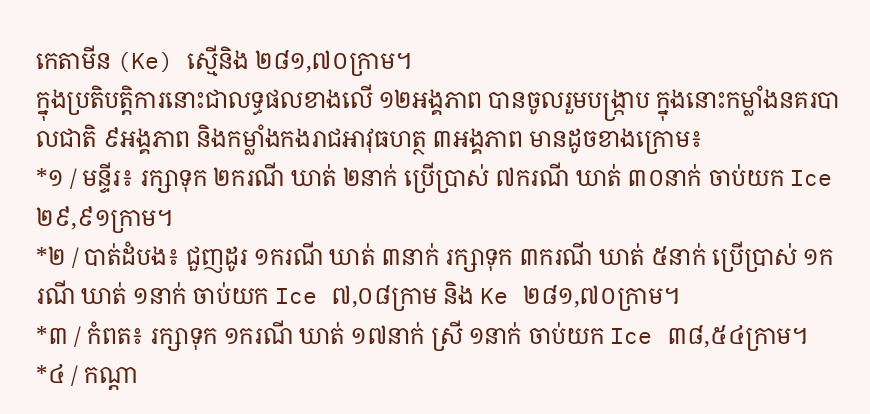កេតាមីន (Ke) ស្មេីនិង ២៨១,៧០ក្រាម។
ក្នុងប្រតិបត្តិការនោះជាលទ្ធផលខាងលើ ១២អង្គភាព បានចូលរួមបង្ក្រាប ក្នុងនោះកម្លាំងនគរបាលជាតិ ៩អង្គភាព និងកម្លាំងកងរាជអាវុធហត្ថ ៣អង្គភាព មានដូចខាងក្រោម៖
*១ / មន្ទីរ៖ រក្សាទុក ២ករណី ឃាត់ ២នាក់ ប្រើប្រាស់ ៧ករណី ឃាត់ ៣០នាក់ ចាប់យក Ice ២៩,៩១ក្រាម។
*២ / បាត់ដំបង៖ ជួញដូរ ១ករណី ឃាត់ ៣នាក់ រក្សាទុក ៣ករណី ឃាត់ ៥នាក់ ប្រើប្រាស់ ១ករណី ឃាត់ ១នាក់ ចាប់យក Ice ៧,០៨ក្រាម និង Ke ២៨១,៧០ក្រាម។
*៣ / កំពត៖ រក្សាទុក ១ករណី ឃាត់ ១៧នាក់ ស្រី ១នាក់ ចាប់យក Ice ៣៨,៥៤ក្រាម។
*៤ / កណ្តា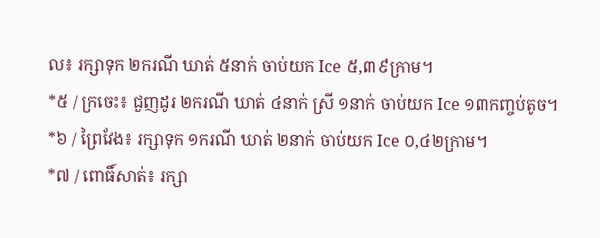ល៖ រក្សាទុក ២ករណី ឃាត់ ៥នាក់ ចាប់យក Ice ៥,៣៩ក្រាម។
*៥ / ក្រចេះ៖ ជួញដូរ ២ករណី ឃាត់ ៤នាក់ ស្រី ១នាក់ ចាប់យក Ice ១៣កញ្ចប់តូច។
*៦ / ព្រៃវែង៖ រក្សាទុក ១ករណី ឃាត់ ២នាក់ ចាប់យក Ice ០,៤២ក្រាម។
*៧ / ពោធិ៍សាត់៖ រក្សា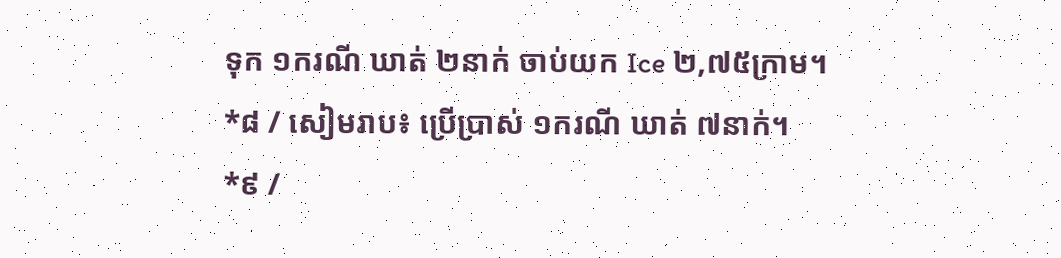ទុក ១ករណី ឃាត់ ២នាក់ ចាប់យក Ice ២,៧៥ក្រាម។
*៨ / សៀមរាប៖ ប្រើប្រាស់ ១ករណី ឃាត់ ៧នាក់។
*៩ /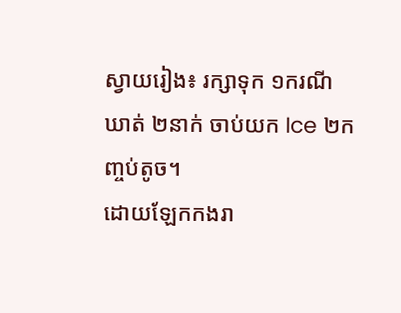ស្វាយរៀង៖ រក្សាទុក ១ករណី ឃាត់ ២នាក់ ចាប់យក Ice ២កញ្ចប់តូច។
ដោយឡែកកងរា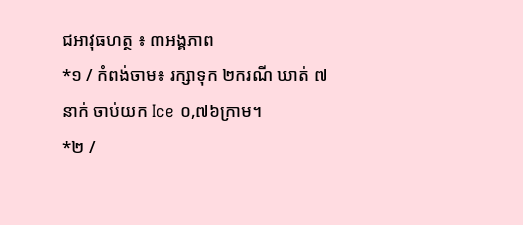ជអាវុធហត្ថ ៖ ៣អង្គភាព
*១ / កំពង់ចាម៖ រក្សាទុក ២ករណី ឃាត់ ៧នាក់ ចាប់យក Ice ០,៧៦ក្រាម។
*២ /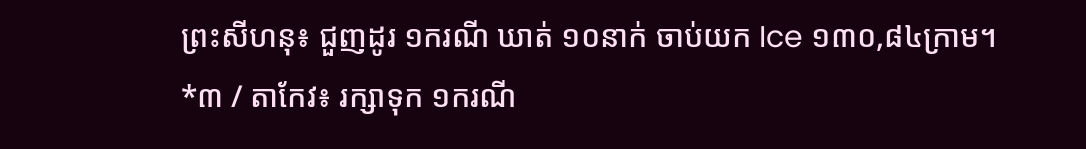ព្រះសីហនុ៖ ជួញដូរ ១ករណី ឃាត់ ១០នាក់ ចាប់យក Ice ១៣០,៨៤ក្រាម។
*៣ / តាកែវ៖ រក្សាទុក ១ករណី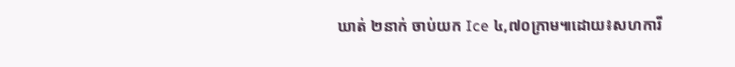ឃាត់ ២នាក់ ចាប់យក Ice ៤,៧០ក្រាម៕ដោយ៖សហការី